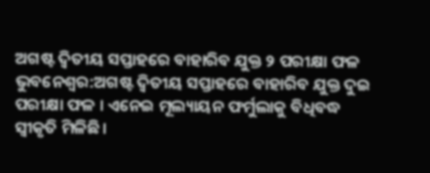ଅଗଷ୍ଟ ଦ୍ୱିତୀୟ ସପ୍ତାହରେ ବାହାରିବ ଯୁକ୍ତ ୨ ପରୀକ୍ଷା ଫଳ
ଭୁବନେଶ୍ୱର:ଅଗଷ୍ଟ ଦ୍ବିତୀୟ ସପ୍ତାହରେ ବାହାରିବ ଯୁକ୍ତ ଦୁଇ ପରୀକ୍ଷା ଫଳ । ଏନେଇ ମୂଲ୍ୟାୟନ ଫର୍ମୁଲାକୁ ବିଧିବଦ୍ଧ ସ୍ୱୀକୃତି ମିଳିଛି ।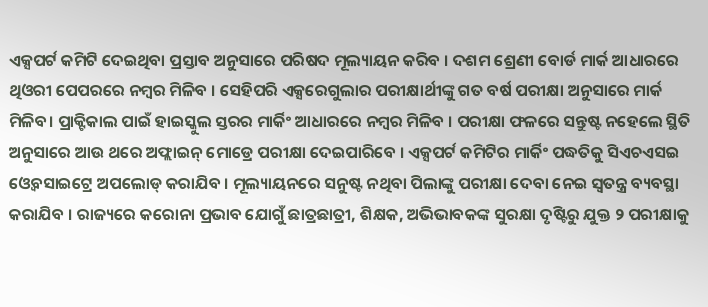ଏକ୍ସପର୍ଟ କମିଟି ଦେଇଥିବା ପ୍ରସ୍ତାବ ଅନୁସାରେ ପରିଷଦ ମୂଲ୍ୟାୟନ କରିବ । ଦଶମ ଶ୍ରେଣୀ ବୋର୍ଡ ମାର୍କ ଆଧାରରେ ଥିଓରୀ ପେପରରେ ନମ୍ବର ମିଳିବ । ସେହିପରି ଏକ୍ସରେଗୁଲାର ପରୀକ୍ଷାର୍ଥୀଙ୍କୁ ଗତ ବର୍ଷ ପରୀକ୍ଷା ଅନୁସାରେ ମାର୍କ ମିଳିବ। ପ୍ରାକ୍ଟିକାଲ ପାଇଁ ହାଇସ୍କୁଲ ସ୍ତରର ମାର୍କିଂ ଆଧାରରେ ନମ୍ବର ମିଳିବ । ପରୀକ୍ଷା ଫଳରେ ସନ୍ତୁଷ୍ଟ ନହେଲେ ସ୍ଥିତି ଅନୁସାରେ ଆଉ ଥରେ ଅଫ୍ଲାଇନ୍ ମୋଡ୍ରେ ପରୀକ୍ଷା ଦେଇପାରିବେ । ଏକ୍ସପର୍ଟ କମିଟିର ମାର୍କିଂ ପଦ୍ଧତିକୁ ସିଏଚଏସଇ ଓ୍ୱେବସାଇଟ୍ରେ ଅପଲୋଡ୍ କରାଯିବ । ମୂଲ୍ୟାୟନରେ ସନୁଷ୍ଟ ନଥିବା ପିଲାଙ୍କୁ ପରୀକ୍ଷା ଦେବା ନେଇ ସ୍ୱତନ୍ତ୍ର ବ୍ୟବସ୍ଥା କରାଯିବ । ରାଜ୍ୟରେ କରୋନା ପ୍ରଭାବ ଯୋଗୁଁ ଛାତ୍ରଛାତ୍ରୀ, ଶିକ୍ଷକ, ଅଭିଭାବକଙ୍କ ସୁରକ୍ଷା ଦୃଷ୍ଟିରୁ ଯୁକ୍ତ ୨ ପରୀକ୍ଷାକୁ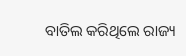ବାତିଲ କରିଥିଲେ ରାଜ୍ୟ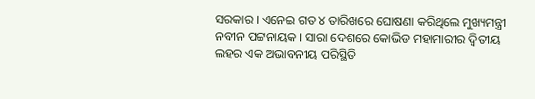ସରକାର । ଏନେଇ ଗତ ୪ ତାରିଖରେ ଘୋଷଣା କରିଥିଲେ ମୁଖ୍ୟମନ୍ତ୍ରୀ ନବୀନ ପଟ୍ଟନାୟକ । ସାରା ଦେଶରେ କୋଭିଡ ମହାମାରୀର ଦ୍ୱିତୀୟ ଲହର ଏକ ଅଭାବନୀୟ ପରିସ୍ଥିତି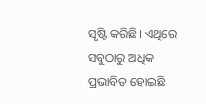ସୃଷ୍ଟି କରିଛି। ଏଥିରେ ସବୁଠାରୁ ଅଧିକ ପ୍ରଭାବିତ ହୋଇଛି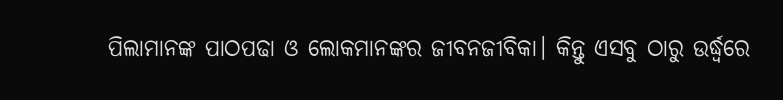ପିଲାମାନଙ୍କ ପାଠପଢା ଓ ଲୋକମାନଙ୍କର ଜୀବନଜୀବିକା। କିନ୍ତୁ ଏସବୁ ଠାରୁ ଉର୍ଦ୍ଧ୍ୱରେ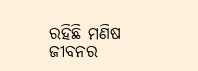ରହିଛି ମଣିଷ ଜୀବନର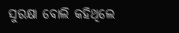ସୁରକ୍ଷା ବୋଲି କହିଥିଲେ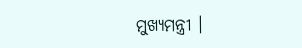ମୁଖ୍ୟମନ୍ତ୍ରୀ ।